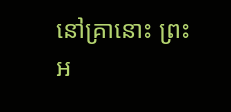នៅគ្រានោះ ព្រះអ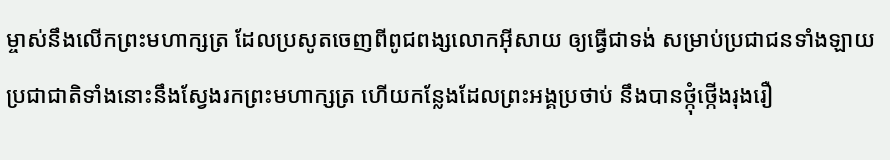ម្ចាស់នឹងលើកព្រះមហាក្សត្រ ដែលប្រសូតចេញពីពូជពង្សលោកអ៊ីសាយ ឲ្យធ្វើជាទង់ សម្រាប់ប្រជាជនទាំងឡាយ ប្រជាជាតិទាំងនោះនឹងស្វែងរកព្រះមហាក្សត្រ ហើយកន្លែងដែលព្រះអង្គប្រថាប់ នឹងបានថ្កុំថ្កើងរុងរឿ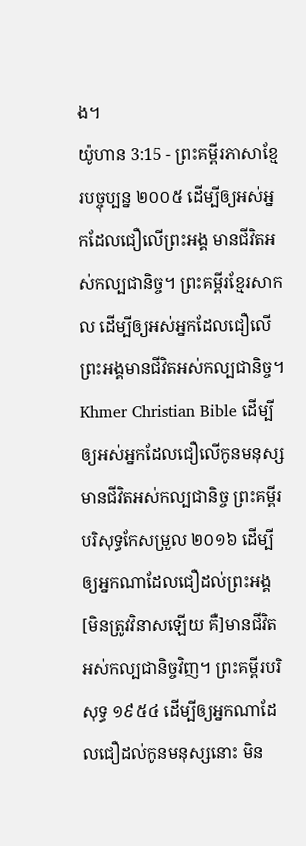ង។
យ៉ូហាន 3:15 - ព្រះគម្ពីរភាសាខ្មែរបច្ចុប្បន្ន ២០០៥ ដើម្បីឲ្យអស់អ្នកដែលជឿលើព្រះអង្គ មានជីវិតអស់កល្បជានិច្ច។ ព្រះគម្ពីរខ្មែរសាកល ដើម្បីឲ្យអស់អ្នកដែលជឿលើព្រះអង្គមានជីវិតអស់កល្បជានិច្ច។ Khmer Christian Bible ដើម្បីឲ្យអស់អ្នកដែលជឿលើកូនមនុស្សមានជីវិតអស់កល្បជានិច្ច ព្រះគម្ពីរបរិសុទ្ធកែសម្រួល ២០១៦ ដើម្បីឲ្យអ្នកណាដែលជឿដល់ព្រះអង្គ [មិនត្រូវវិនាសឡើយ គឺ]មានជីវិតអស់កល្បជានិច្ចវិញ។ ព្រះគម្ពីរបរិសុទ្ធ ១៩៥៤ ដើម្បីឲ្យអ្នកណាដែលជឿដល់កូនមនុស្សនោះ មិន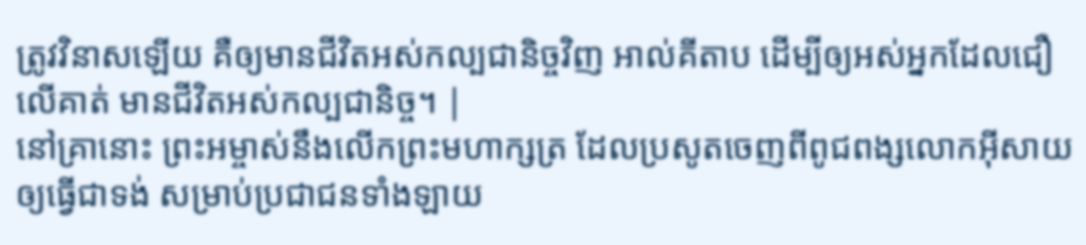ត្រូវវិនាសឡើយ គឺឲ្យមានជីវិតអស់កល្បជានិច្ចវិញ អាល់គីតាប ដើម្បីឲ្យអស់អ្នកដែលជឿលើគាត់ មានជីវិតអស់កល្បជានិច្ច។ |
នៅគ្រានោះ ព្រះអម្ចាស់នឹងលើកព្រះមហាក្សត្រ ដែលប្រសូតចេញពីពូជពង្សលោកអ៊ីសាយ ឲ្យធ្វើជាទង់ សម្រាប់ប្រជាជនទាំងឡាយ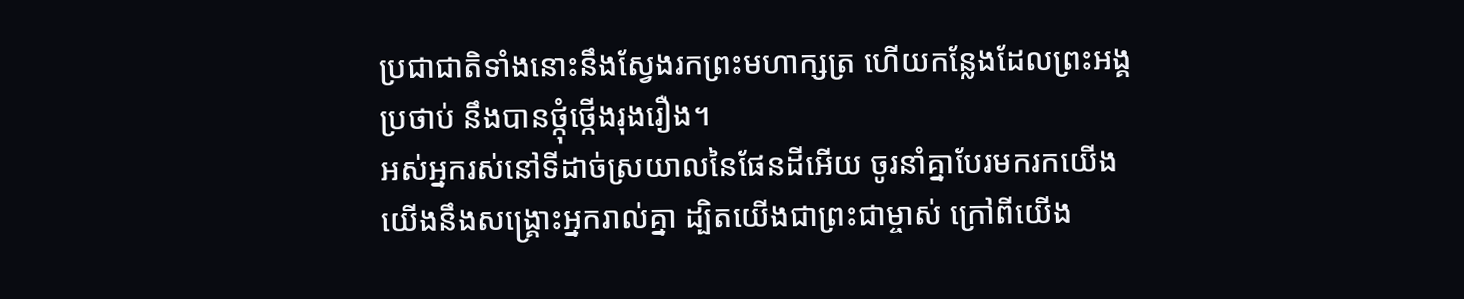ប្រជាជាតិទាំងនោះនឹងស្វែងរកព្រះមហាក្សត្រ ហើយកន្លែងដែលព្រះអង្គប្រថាប់ នឹងបានថ្កុំថ្កើងរុងរឿង។
អស់អ្នករស់នៅទីដាច់ស្រយាលនៃផែនដីអើយ ចូរនាំគ្នាបែរមករកយើង យើងនឹងសង្គ្រោះអ្នករាល់គ្នា ដ្បិតយើងជាព្រះជាម្ចាស់ ក្រៅពីយើង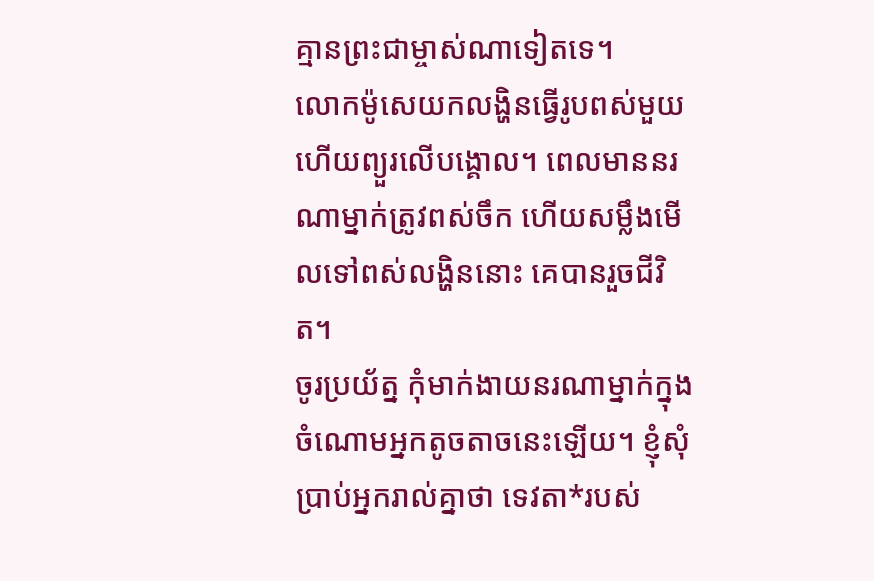គ្មានព្រះជាម្ចាស់ណាទៀតទេ។
លោកម៉ូសេយកលង្ហិនធ្វើរូបពស់មួយ ហើយព្យួរលើបង្គោល។ ពេលមាននរណាម្នាក់ត្រូវពស់ចឹក ហើយសម្លឹងមើលទៅពស់លង្ហិននោះ គេបានរួចជីវិត។
ចូរប្រយ័ត្ន កុំមាក់ងាយនរណាម្នាក់ក្នុងចំណោមអ្នកតូចតាចនេះឡើយ។ ខ្ញុំសុំប្រាប់អ្នករាល់គ្នាថា ទេវតា*របស់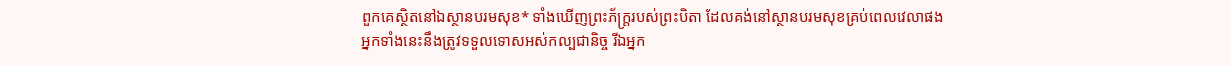ពួកគេស្ថិតនៅឯស្ថានបរមសុខ* ទាំងឃើញព្រះភ័ក្ត្ររបស់ព្រះបិតា ដែលគង់នៅស្ថានបរមសុខគ្រប់ពេលវេលាផង
អ្នកទាំងនេះនឹងត្រូវទទួលទោសអស់កល្បជានិច្ច រីឯអ្នក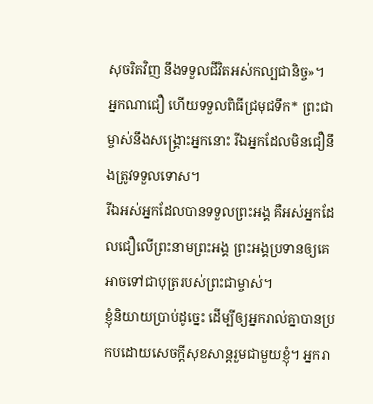សុចរិតវិញ នឹងទទួលជីវិតអស់កល្បជានិច្ច»។
អ្នកណាជឿ ហើយទទួលពិធីជ្រមុជទឹក* ព្រះជាម្ចាស់នឹងសង្គ្រោះអ្នកនោះ រីឯអ្នកដែលមិនជឿនឹងត្រូវទទួលទោស។
រីឯអស់អ្នកដែលបានទទួលព្រះអង្គ គឺអស់អ្នកដែលជឿលើព្រះនាមព្រះអង្គ ព្រះអង្គប្រទានឲ្យគេអាចទៅជាបុត្ររបស់ព្រះជាម្ចាស់។
ខ្ញុំនិយាយប្រាប់ដូច្នេះ ដើម្បីឲ្យអ្នករាល់គ្នាបានប្រកបដោយសេចក្ដីសុខសាន្តរួមជាមួយខ្ញុំ។ អ្នករា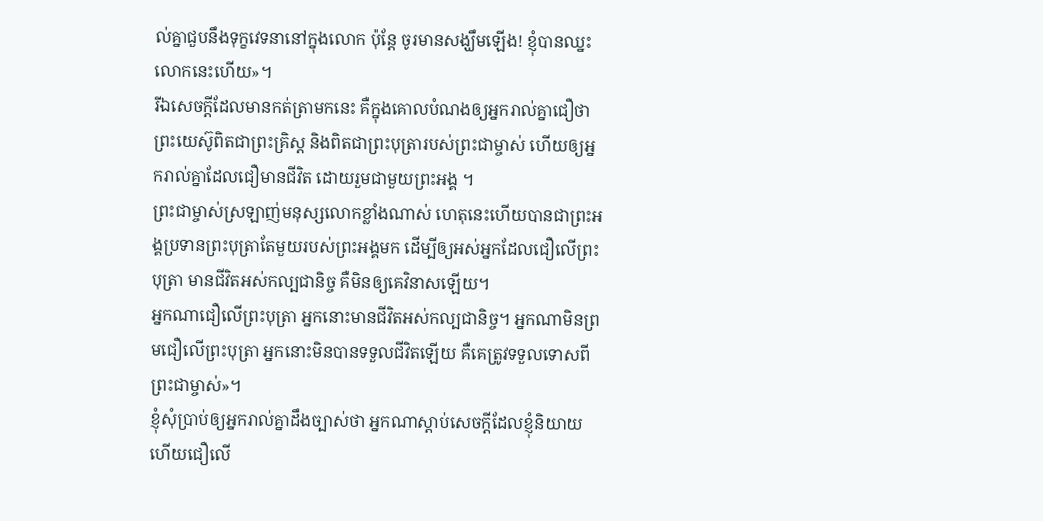ល់គ្នាជួបនឹងទុក្ខវេទនានៅក្នុងលោក ប៉ុន្តែ ចូរមានសង្ឃឹមឡើង! ខ្ញុំបានឈ្នះលោកនេះហើយ»។
រីឯសេចក្ដីដែលមានកត់ត្រាមកនេះ គឺក្នុងគោលបំណងឲ្យអ្នករាល់គ្នាជឿថា ព្រះយេស៊ូពិតជាព្រះគ្រិស្ត និងពិតជាព្រះបុត្រារបស់ព្រះជាម្ចាស់ ហើយឲ្យអ្នករាល់គ្នាដែលជឿមានជីវិត ដោយរួមជាមួយព្រះអង្គ ។
ព្រះជាម្ចាស់ស្រឡាញ់មនុស្សលោកខ្លាំងណាស់ ហេតុនេះហើយបានជាព្រះអង្គប្រទានព្រះបុត្រាតែមួយរបស់ព្រះអង្គមក ដើម្បីឲ្យអស់អ្នកដែលជឿលើព្រះបុត្រា មានជីវិតអស់កល្បជានិច្ច គឺមិនឲ្យគេវិនាសឡើយ។
អ្នកណាជឿលើព្រះបុត្រា អ្នកនោះមានជីវិតអស់កល្បជានិច្ច។ អ្នកណាមិនព្រមជឿលើព្រះបុត្រា អ្នកនោះមិនបានទទួលជីវិតឡើយ គឺគេត្រូវទទួលទោសពីព្រះជាម្ចាស់»។
ខ្ញុំសុំប្រាប់ឲ្យអ្នករាល់គ្នាដឹងច្បាស់ថា អ្នកណាស្ដាប់សេចក្ដីដែលខ្ញុំនិយាយ ហើយជឿលើ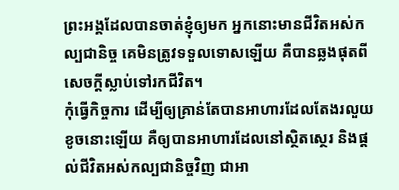ព្រះអង្គដែលបានចាត់ខ្ញុំឲ្យមក អ្នកនោះមានជីវិតអស់កល្បជានិច្ច គេមិនត្រូវទទួលទោសឡើយ គឺបានឆ្លងផុតពីសេចក្ដីស្លាប់ទៅរកជីវិត។
កុំធ្វើកិច្ចការ ដើម្បីឲ្យគ្រាន់តែបានអាហារដែលតែងរលួយខូចនោះឡើយ គឺឲ្យបានអាហារដែលនៅស្ថិតស្ថេរ និងផ្ដល់ជីវិតអស់កល្បជានិច្ចវិញ ជាអា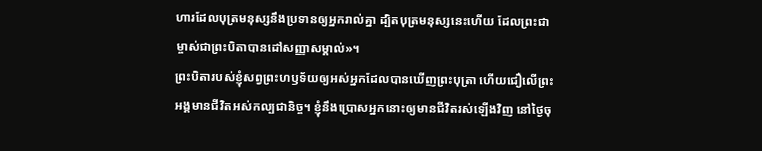ហារដែលបុត្រមនុស្សនឹងប្រទានឲ្យអ្នករាល់គ្នា ដ្បិតបុត្រមនុស្សនេះហើយ ដែលព្រះជាម្ចាស់ជាព្រះបិតាបានដៅសញ្ញាសម្គាល់»។
ព្រះបិតារបស់ខ្ញុំសព្វព្រះហឫទ័យឲ្យអស់អ្នកដែលបានឃើញព្រះបុត្រា ហើយជឿលើព្រះអង្គមានជីវិតអស់កល្បជានិច្ច។ ខ្ញុំនឹងប្រោសអ្នកនោះឲ្យមានជីវិតរស់ឡើងវិញ នៅថ្ងៃចុ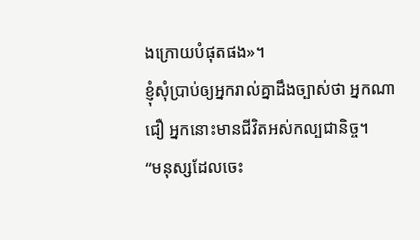ងក្រោយបំផុតផង»។
ខ្ញុំសុំប្រាប់ឲ្យអ្នករាល់គ្នាដឹងច្បាស់ថា អ្នកណាជឿ អ្នកនោះមានជីវិតអស់កល្បជានិច្ច។
“មនុស្សដែលចេះ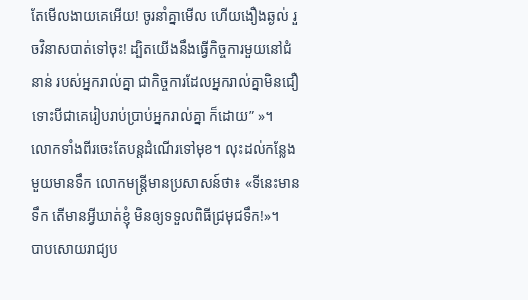តែមើលងាយគេអើយ! ចូរនាំគ្នាមើល ហើយងឿងឆ្ងល់ រួចវិនាសបាត់ទៅចុះ! ដ្បិតយើងនឹងធ្វើកិច្ចការមួយនៅជំនាន់ របស់អ្នករាល់គ្នា ជាកិច្ចការដែលអ្នករាល់គ្នាមិនជឿ ទោះបីជាគេរៀបរាប់ប្រាប់អ្នករាល់គ្នា ក៏ដោយ” »។
លោកទាំងពីរចេះតែបន្តដំណើរទៅមុខ។ លុះដល់កន្លែងមួយមានទឹក លោកមន្ត្រីមានប្រសាសន៍ថា៖ «ទីនេះមានទឹក តើមានអ្វីឃាត់ខ្ញុំ មិនឲ្យទទួលពិធីជ្រមុជទឹក!»។
បាបសោយរាជ្យប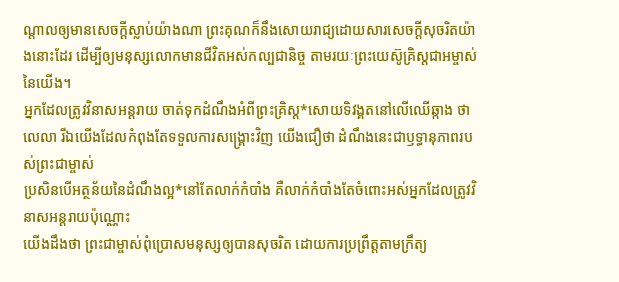ណ្ដាលឲ្យមានសេចក្ដីស្លាប់យ៉ាងណា ព្រះគុណក៏នឹងសោយរាជ្យដោយសារសេចក្ដីសុចរិតយ៉ាងនោះដែរ ដើម្បីឲ្យមនុស្សលោកមានជីវិតអស់កល្បជានិច្ច តាមរយៈព្រះយេស៊ូគ្រិស្តជាអម្ចាស់នៃយើង។
អ្នកដែលត្រូវវិនាសអន្តរាយ ចាត់ទុកដំណឹងអំពីព្រះគ្រិស្ត*សោយទិវង្គតនៅលើឈើឆ្កាង ថាលេលា រីឯយើងដែលកំពុងតែទទួលការសង្គ្រោះវិញ យើងជឿថា ដំណឹងនេះជាឫទ្ធានុភាពរបស់ព្រះជាម្ចាស់
ប្រសិនបើអត្ថន័យនៃដំណឹងល្អ*នៅតែលាក់កំបាំង គឺលាក់កំបាំងតែចំពោះអស់អ្នកដែលត្រូវវិនាសអន្តរាយប៉ុណ្ណោះ
យើងដឹងថា ព្រះជាម្ចាស់ពុំប្រោសមនុស្សឲ្យបានសុចរិត ដោយការប្រព្រឹត្តតាមក្រឹត្យ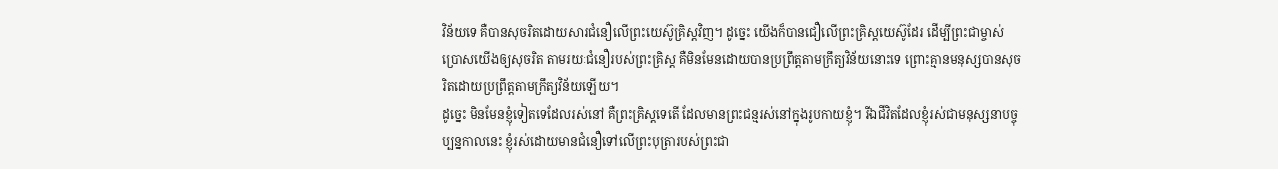វិន័យទេ គឺបានសុចរិតដោយសារជំនឿលើព្រះយេស៊ូគ្រិស្តវិញ។ ដូច្នេះ យើងក៏បានជឿលើព្រះគ្រិស្តយេស៊ូដែរ ដើម្បីព្រះជាម្ចាស់ប្រោសយើងឲ្យសុចរិត តាមរយៈជំនឿរបស់ព្រះគ្រិស្ត គឺមិនមែនដោយបានប្រព្រឹត្តតាមក្រឹត្យវិន័យនោះទេ ព្រោះគ្មានមនុស្សបានសុចរិតដោយប្រព្រឹត្តតាមក្រឹត្យវិន័យឡើយ។
ដូច្នេះ មិនមែនខ្ញុំទៀតទេដែលរស់នៅ គឺព្រះគ្រិស្តទេតើ ដែលមានព្រះជន្មរស់នៅក្នុងរូបកាយខ្ញុំ។ រីឯជីវិតដែលខ្ញុំរស់ជាមនុស្សនាបច្ចុប្បន្នកាលនេះ ខ្ញុំរស់ដោយមានជំនឿទៅលើព្រះបុត្រារបស់ព្រះជា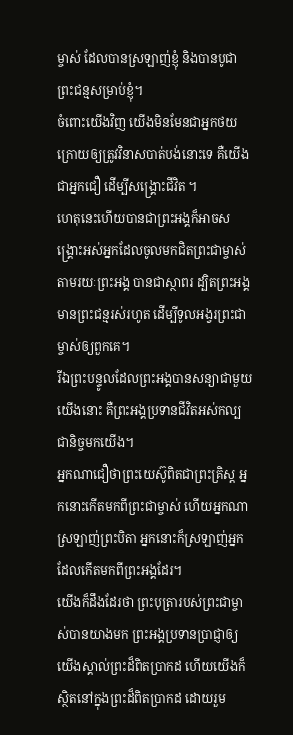ម្ចាស់ ដែលបានស្រឡាញ់ខ្ញុំ និងបានបូជាព្រះជន្មសម្រាប់ខ្ញុំ។
ចំពោះយើងវិញ យើងមិនមែនជាអ្នកថយក្រោយឲ្យត្រូវវិនាសបាត់បង់នោះទេ គឺយើងជាអ្នកជឿ ដើម្បីសង្គ្រោះជីវិត ។
ហេតុនេះហើយបានជាព្រះអង្គក៏អាចសង្គ្រោះអស់អ្នកដែលចូលមកជិតព្រះជាម្ចាស់ តាមរយៈព្រះអង្គ បានជាស្ថាពរ ដ្បិតព្រះអង្គមានព្រះជន្មរស់រហូត ដើម្បីទូលអង្វរព្រះជាម្ចាស់ឲ្យពួកគេ។
រីឯព្រះបន្ទូលដែលព្រះអង្គបានសន្យាជាមួយយើងនោះ គឺព្រះអង្គប្រទានជីវិតអស់កល្បជានិច្ចមកយើង។
អ្នកណាជឿថាព្រះយេស៊ូពិតជាព្រះគ្រិស្ត អ្នកនោះកើតមកពីព្រះជាម្ចាស់ ហើយអ្នកណាស្រឡាញ់ព្រះបិតា អ្នកនោះក៏ស្រឡាញ់អ្នកដែលកើតមកពីព្រះអង្គដែរ។
យើងក៏ដឹងដែរថា ព្រះបុត្រារបស់ព្រះជាម្ចាស់បានយាងមក ព្រះអង្គប្រទានប្រាជ្ញាឲ្យយើងស្គាល់ព្រះដ៏ពិតប្រាកដ ហើយយើងក៏ស្ថិតនៅក្នុងព្រះដ៏ពិតប្រាកដ ដោយរួម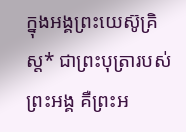ក្នុងអង្គព្រះយេស៊ូគ្រិស្ត* ជាព្រះបុត្រារបស់ព្រះអង្គ គឺព្រះអ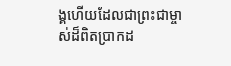ង្គហើយដែលជាព្រះជាម្ចាស់ដ៏ពិតប្រាកដ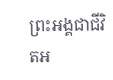ព្រះអង្គជាជីវិតអ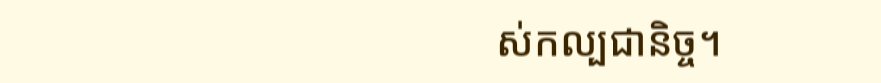ស់កល្បជានិច្ច។